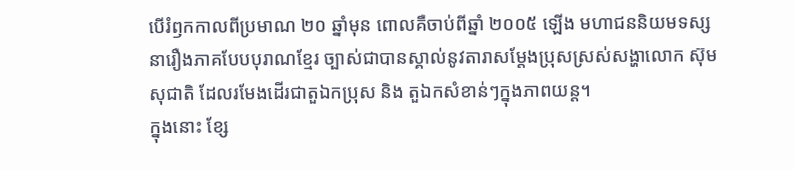បើរំឭកកាលពីប្រមាណ ២០ ឆ្នាំមុន ពោលគឺចាប់ពីឆ្នាំ ២០០៥ ឡើង មហាជននិយមទស្សនារឿងភាគបែបបុរាណខ្មែរ ច្បាស់ជាបានស្គាល់នូវតារាសម្តែងប្រុសស្រស់សង្ហាលោក ស៊ុម សុជាតិ ដែលរមែងដើរជាតួឯកប្រុស និង តួឯកសំខាន់ៗក្នុងភាពយន្ត។
ក្នុងនោះ ខ្សែ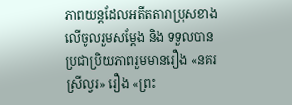ភាពយន្តដែលអតីតតារាប្រុសខាងលើចូលរួមសម្តែង និង ទទួលបានប្រជាប្រិយភាពរួមមានរឿង «នគរស្រីល្វរ» រឿង «ព្រះ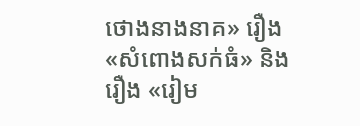ថោងនាងនាគ» រឿង «សំពោងសក់ធំ» និង រឿង «រៀម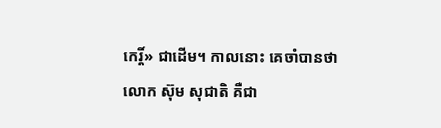កេរ្តិ៍» ជាដើម។ កាលនោះ គេចាំបានថាលោក ស៊ុម សុជាតិ គឺជា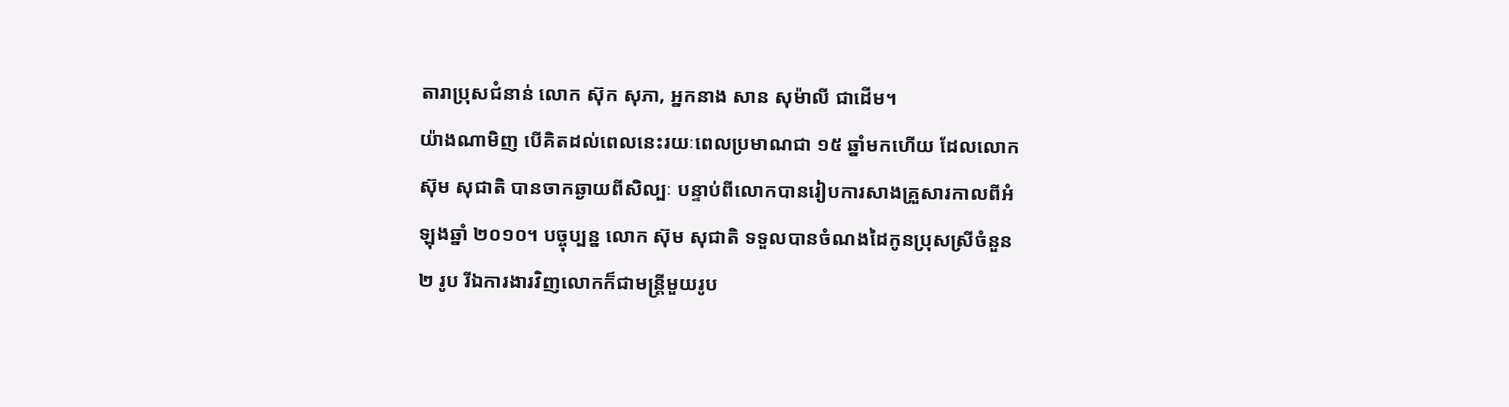តារាប្រុសជំនាន់ លោក ស៊ុក សុភា, អ្នកនាង សាន សុម៉ាលី ជាដើម។
យ៉ាងណាមិញ បើគិតដល់ពេលនេះរយៈពេលប្រមាណជា ១៥ ឆ្នាំមកហើយ ដែលលោក ស៊ុម សុជាតិ បានចាកឆ្ងាយពីសិល្បៈ បន្ទាប់ពីលោកបានរៀបការសាងគ្រួសារកាលពីអំឡុងឆ្នាំ ២០១០។ បច្ចុប្បន្ន លោក ស៊ុម សុជាតិ ទទួលបានចំណងដៃកូនប្រុសស្រីចំនួន ២ រូប រីឯការងារវិញលោកក៏ជាមន្ត្រីមួយរូប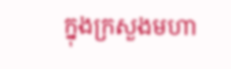ក្នុងក្រសួងមហា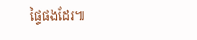ផ្ទៃផងដែរ៕